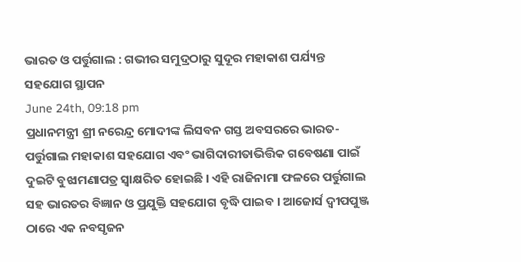ଭାରତ ଓ ପର୍ତ୍ତୁଗାଲ : ଗଭୀର ସମୁଦ୍ରଠାରୁ ସୁଦୂର ମହାକାଶ ପର୍ଯ୍ୟନ୍ତ ସହଯୋଗ ସ୍ଥାପନ
June 24th, 09:18 pm
ପ୍ରଧାନମନ୍ତ୍ରୀ ଶ୍ରୀ ନରେନ୍ଦ୍ର ମୋଦୀଙ୍କ ଲିସବନ ଗସ୍ତ ଅବସରରେ ଭାରତ-ପର୍ତ୍ତୁଗାଲ ମହାକାଶ ସହଯୋଗ ଏବଂ ଭାଗିଦାରୀତାଭିତ୍ତିକ ଗବେଷଣା ପାଇଁ ଦୁଇଟି ବୁଝାମଣାପତ୍ର ସ୍ୱାକ୍ଷରିତ ହୋଇଛି । ଏହି ରାଜିନାମା ଫଳରେ ପର୍ତ୍ତୁଗାଲ ସହ ଭାରତର ବିଜ୍ଞାନ ଓ ପ୍ରଯୁକ୍ତି ସହଯୋଗ ବୃଦ୍ଧି ପାଇବ । ଆଜୋର୍ସ ଦ୍ୱୀପପୁଞ୍ଜ ଠାରେ ଏକ ନବସୃଜନ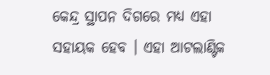କେନ୍ଦ୍ର ସ୍ଥାପନ ଦିଗରେ ମଧ୍ୟ ଏହା ସହାୟକ ହେବ । ଏହା ଆଟଲାଣ୍ଟିକ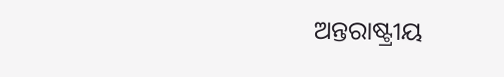ଅନ୍ତରାଷ୍ଟ୍ରୀୟ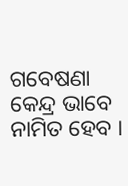ଗବେଷଣା କେନ୍ଦ୍ର ଭାବେ ନାମିତ ହେବ ।